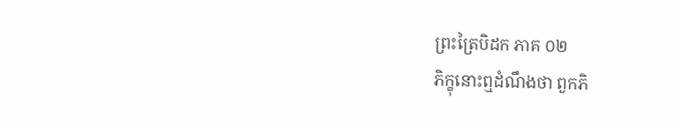ព្រះត្រៃបិដក ភាគ ០២
ភិក្ខុនោះឮដំណឹងថា ពួកភិ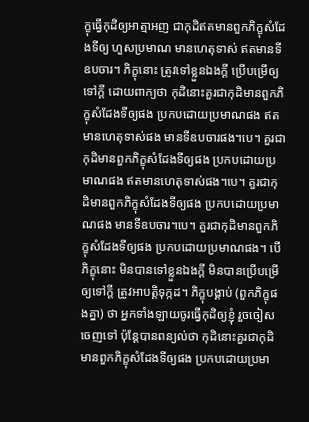ក្ខុធ្វើកុដិឲ្យអាត្មាអញ ជាកុដិឥតមានពួកភិក្ខុសំដែងទីឲ្យ ហួសប្រមាណ មានហេតុទាស់ ឥតមានទីឧបចារ។ ភិក្ខុនោះ ត្រូវទៅខ្លួនឯងក្តី ប្រើបម្រើឲ្យទៅក្តី ដោយពាក្យថា កុដិនោះគួរជាកុដិមានពួកភិក្ខុសំដែងទីឲ្យផង ប្រកបដោយប្រមាណផង ឥតមានហេតុទាស់ផង មានទីឧបចារផង។បេ។ គួរជាកុដិមានពួកភិក្ខុសំដែងទីឲ្យផង ប្រកបដោយប្រមាណផង ឥតមានហេតុទាស់ផង។បេ។ គួរជាកុដិមានពួកភិក្ខុសំដែងទីឲ្យផង ប្រកបដោយប្រមាណផង មានទីឧបចារ។បេ។ គួរជាកុដិមានពួកភិក្ខុសំដែងទីឲ្យផង ប្រកបដោយប្រមាណផង។ បើភិក្ខុនោះ មិនបានទៅខ្លួនឯងក្តី មិនបានប្រើបម្រើឲ្យទៅក្តី ត្រូវអាបត្តិទុក្កដ។ ភិក្ខុបង្គាប់ (ពួកភិក្ខុផងគ្នា) ថា អ្នកទាំងឡាយចូរធ្វើកុដិឲ្យខ្ញុំ រួចចៀសចេញទៅ ប៉ុន្តែបានពន្យល់ថា កុដិនោះគួរជាកុដិមានពួកភិក្ខុសំដែងទីឲ្យផង ប្រកបដោយប្រមា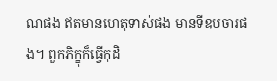ណផង ឥតមានហេតុទាស់ផង មានទីឧបចារផង។ ពួកភិក្ខុក៏ធ្វើកុដិ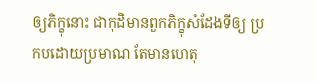ឲ្យភិក្ខុនោះ ជាកុដិមានពួកភិក្ខុសំដែងទីឲ្យ ប្រកបដោយប្រមាណ តែមានហេតុ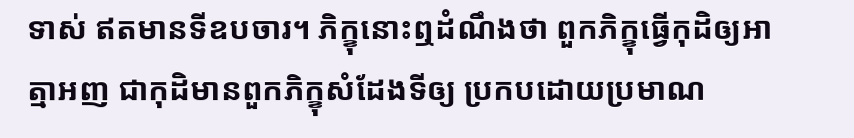ទាស់ ឥតមានទីឧបចារ។ ភិក្ខុនោះឮដំណឹងថា ពួកភិក្ខុធ្វើកុដិឲ្យអាត្មាអញ ជាកុដិមានពួកភិក្ខុសំដែងទីឲ្យ ប្រកបដោយប្រមាណ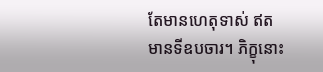តែមានហេតុទាស់ ឥតមានទីឧបចារ។ ភិក្ខុនោះ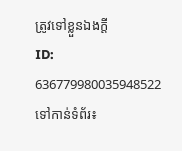ត្រូវទៅខ្លួនឯងក្តី
ID: 636779980035948522
ទៅកាន់ទំព័រ៖